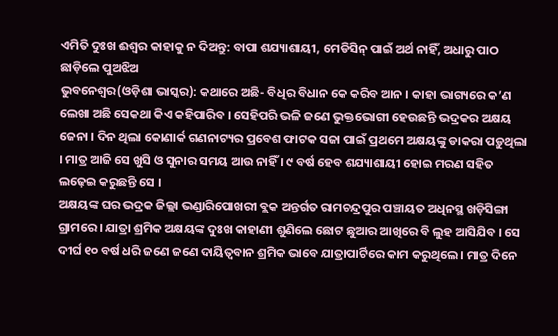ଏମିତି ଦୁଃଖ ଈଶ୍ୱର କାହାକୁ ନ ଦିଅନ୍ତୁ: ବାପା ଶଯ୍ୟାଶାୟୀ, ମେଡିସିନ୍ ପାଇଁ ଅର୍ଥ ନାହିଁ, ଅଧାରୁ ପାଠ ଛାଡ଼ିଲେ ପୁଅଝିଅ
ଭୁବନେଶ୍ୱର(ଓଡ଼ିଶା ଭାସ୍କର): କଥାରେ ଅଛି- ବିଧିର ବିଧାନ କେ କରିବ ଆନ । କାହା ଭାଗ୍ୟରେ କ’ଣ ଲେଖା ଅଛି ସେକଥା କିଏ କହିପାରିବ । ସେହିପରି ଭଳି ଜଣେ ଭୁକ୍ତଭୋଗୀ ହେଉଛନ୍ତି ଭଦ୍ରକର ଅକ୍ଷୟ ଜେନା । ଦିନ ଥିଲା କୋଣାର୍କ ଗଣନାଟ୍ୟର ପ୍ରବେଶ ଫାଟକ ସଜା ପାଇଁ ପ୍ରଥମେ ଅକ୍ଷୟଙ୍କୁ ଡାକରା ପଡ଼ୁଥିଲା । ମାତ୍ର ଆଜି ସେ ଖୁସି ଓ ସୁନାର ସମୟ ଆଉ ନାହିଁ । ୯ ବର୍ଷ ହେବ ଶଯ୍ୟାଶାୟୀ ହୋଇ ମରଣ ସହିତ ଲଢ଼େଇ କରୁଛନ୍ତି ସେ ।
ଅକ୍ଷୟଙ୍କ ଘର ଭଦ୍ରକ ଜିଲ୍ଲା ଭଣ୍ଡାରିପୋଖରୀ ବ୍ଲକ ଅନ୍ତର୍ଗତ ରାମଚନ୍ଦ୍ରପୁର ପଞ୍ଚାୟତ ଅଧିନସ୍ଥ ଖଡ଼ିସିଙ୍ଗା ଗ୍ରାମରେ । ଯାତ୍ରା ଶ୍ରମିକ ଅକ୍ଷୟଙ୍କ ଦୁଃଖ କାହାଣୀ ଶୁଣିଲେ ଛୋଟ ଛୁଆର ଆଖିରେ ବି ଲୁହ ଆସିଯିବ । ସେ ଦୀର୍ଘ ୧୦ ବର୍ଷ ଧରି ଜଣେ ଜଣେ ଦାୟିତ୍ୱବାନ ଶ୍ରମିକ ଭାବେ ଯାତ୍ରାପାର୍ଟିରେ କାମ କରୁଥିଲେ । ମାତ୍ର ଦିନେ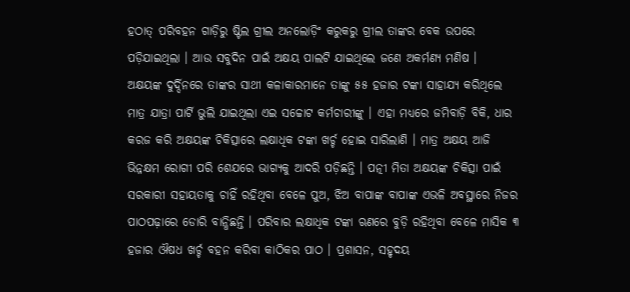ହଠାତ୍ ପରିବହନ ଗାଡ଼ିରୁ ଷ୍ଟିଲ ଗ୍ରୀଲ ଅନଲୋଡ଼ିଂ କରୁକରୁ ଗ୍ରୀଲ ତାଙ୍କର ବେକ ଉପରେ ପଡ଼ିଯାଇଥିଲା । ଆଉ ସବୁଦିନ ପାଇଁ ଅକ୍ଷୟ ପାଲଟି ଯାଇଥିଲେ ଜଣେ ଅକର୍ମଣ୍ୟ ମଣିଷ ।
ଅକ୍ଷୟଙ୍କ ଦୁର୍ଦ୍ଦିନରେ ତାଙ୍କର ସାଥୀ କଳାକାରମାନେ ତାଙ୍କୁ ୫୫ ହଜାର ଟଙ୍କା ସାହାଯ୍ୟ କରିଥିଲେ ମାତ୍ର ଯାତ୍ରା ପାର୍ଟି ଭୁଲି ଯାଇଥିଲା ଏଇ ସଚ୍ଚୋଟ କର୍ମଚାରୀଙ୍କୁ । ଏହା ମଧ୍ୟରେ ଜମିବାଡ଼ି ବିକି, ଧାର କରଜ କରି ଅକ୍ଷୟଙ୍କ ଚିକିତ୍ସାରେ ଲକ୍ଷାଧିକ ଟଙ୍କା ଖର୍ଚ୍ଚ ହୋଇ ସାରିଲାଣି । ମାତ୍ର ଅକ୍ଷୟ ଆଜି ଭିନ୍ନକ୍ଷମ ରୋଗୀ ପରି ଶେଯରେ ଭାଗ୍ୟକୁ ଆଦରି ପଡ଼ିଛନ୍ତି । ପତ୍ନୀ ମିତା ଅକ୍ଷୟଙ୍କ ଚିକିତ୍ସା ପାଇଁ ସରକାରୀ ସହାୟତାକୁ ଚାହିଁ ରହିଥିବା ବେଳେ ପୁଅ, ଝିଅ ବାପାଙ୍କ ବାପାଙ୍କ ଏଭଳି ଅବସ୍ଥାରେ ନିଜର ପାଠପଢ଼ାରେ ଡୋରି ବାନ୍ଧିଛନ୍ତି । ପରିବାର ଲକ୍ଷାଧିକ ଟଙ୍କା ଋଣରେ ବୁଡ଼ି ରହିଥିବା ବେଳେ ମାସିକ ୩ ହଜାର ଔଷଧ ଖର୍ଚ୍ଚ ବହନ କରିବା କାଠିକର ପାଠ । ପ୍ରଶାସନ, ସହୃଦୟ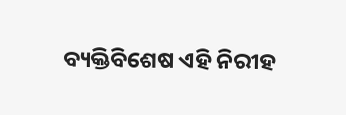ବ୍ୟକ୍ତିବିଶେଷ ଏହି ନିରୀହ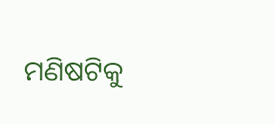ମଣିଷଟିକୁ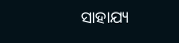ସାହାଯ୍ୟ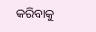କରିବାକୁ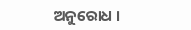ଅନୁରୋଧ ।